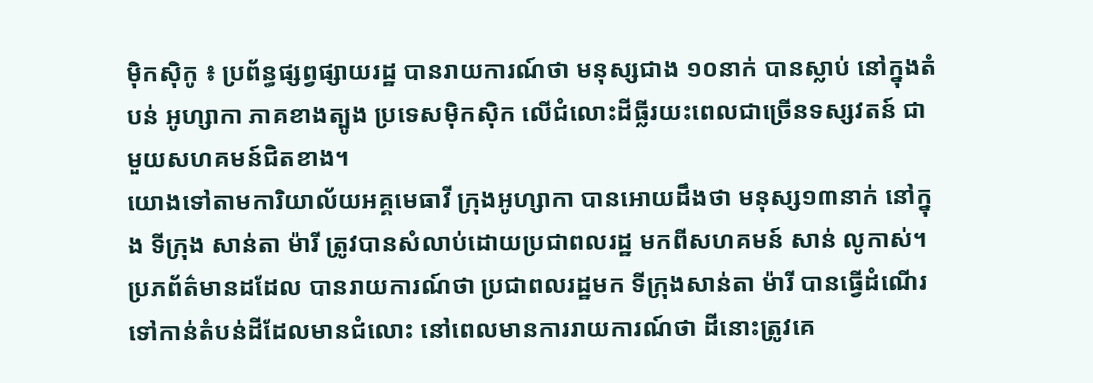ម៉ិកស៊ិកូ ៖ ប្រព័ន្ធផ្សព្វផ្សាយរដ្ឋ បានរាយការណ៍ថា មនុស្សជាង ១០នាក់ បានស្លាប់ នៅក្នុងតំបន់ អូហ្សាកា ភាគខាងត្បូង ប្រទេសម៉ិកស៊ិក លើជំលោះដីធ្លីរយះពេលជាច្រើនទស្សវតន៍ ជាមួយសហគមន៍ជិតខាង។
យោងទៅតាមការិយាល័យអគ្គមេធាវី ក្រុងអូហ្សាកា បានអោយដឹងថា មនុស្ស១៣នាក់ នៅក្នុង ទីក្រុង សាន់តា ម៉ារី ត្រូវបានសំលាប់ដោយប្រជាពលរដ្ឋ មកពីសហគមន៍ សាន់ លូកាស់។ ប្រភព័ត៌មានដដែល បានរាយការណ៍ថា ប្រជាពលរដ្ឋមក ទីក្រុងសាន់តា ម៉ារី បានធ្វើដំណើរ ទៅកាន់តំបន់ដីដែលមានជំលោះ នៅពេលមានការរាយការណ៍ថា ដីនោះត្រូវគេ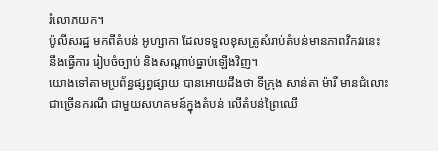រំលោភយក។
ប៉ូលីសរដ្ឋ មកពីតំបន់ អូហ្សាកា ដែលទទួលខុសត្រូសំរាប់តំបន់មានភាពវិកវរនេះ នឹងធ្វើការ រៀបចំច្បាប់ និងសណ្តាប់ធ្នាប់ឡើងវិញ។
យោងទៅតាមប្រព័ន្ធផ្សព្វផ្សាយ បានអោយដឹងថា ទីក្រុង សាន់តា ម៉ារី មានជំលោះជាច្រើនករណី ជាមួយសហគមន៍ក្នុងតំបន់ លើតំបន់ព្រៃឈើ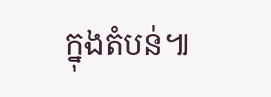ក្នុងតំបន់៕